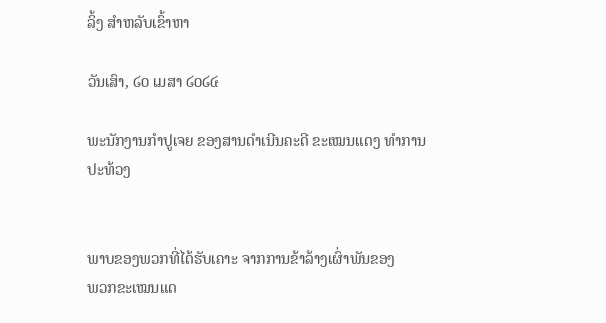ລິ້ງ ສຳຫລັບເຂົ້າຫາ

ວັນເສົາ, ໒໐ ເມສາ ໒໐໒໔

ພະນັກງານກໍາປູເຈຍ ຂອງສານດໍາເນີນຄະດີ ຂະເໝນແດງ ທໍາການປະທ້ວງ


ພາບຂອງພວກທີ່ໄດ້ຮັບເຄາະ ຈາກການຂ້າລ້າງເຜົ່າພັນຂອງ
ພວກຂະເໝນແດ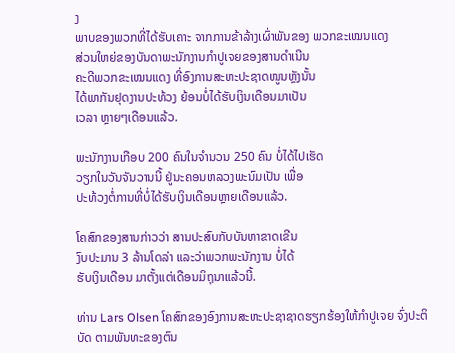ງ
ພາບຂອງພວກທີ່ໄດ້ຮັບເຄາະ ຈາກການຂ້າລ້າງເຜົ່າພັນຂອງ ພວກຂະເໝນແດງ
ສ່ວນໃຫຍ່ຂອງບັນດາພະນັກງານກໍາປູເຈຍຂອງສານດໍາເນີນ
ຄະດີພວກຂະເໝນແດງ ທີ່ອົງການສະຫະປະຊາດໜູນຫຼັງນັ້ນ
ໄດ້ພາກັນຢຸດງານປະທ້ວງ ຍ້ອນບໍ່ໄດ້ຮັບເງິນເດືອນມາເປັນ
ເວລາ ຫຼາຍໆເດືອນແລ້ວ.

ພະນັກງານເກືອບ 200 ຄົນໃນຈໍານວນ 250 ຄົນ ບໍ່ໄດ້ໄປເຮັດ
ວຽກໃນວັນຈັນວານນີ້ ຢູ່ນະຄອນຫລວງພະນົມເປັນ ເພື່ອ
ປະທ້ວງຕໍ່ການທີ່ບໍ່ໄດ້ຮັບເງິນເດືອນຫຼາຍເດືອນແລ້ວ.

ໂຄສົກຂອງສານກ່າວວ່າ ສານປະສົບກັບບັນຫາຂາດເຂີນ
ງົບປະມານ 3 ລ້ານໂດລ່າ ແລະວ່າພວກພະນັກງານ ບໍ່ໄດ້
ຮັບເງິນເດືອນ ມາຕັ້ງແຕ່ເດືອນມິຖຸນາແລ້ວນີ້.

ທ່ານ Lars Olsen ໂຄສົກຂອງອົງການສະຫະປະຊາຊາດຮຽກຮ້ອງໃຫ້ກໍາປູເຈຍ ຈົ່ງປະຕິ
ບັດ ຕາມພັນທະຂອງຕົນ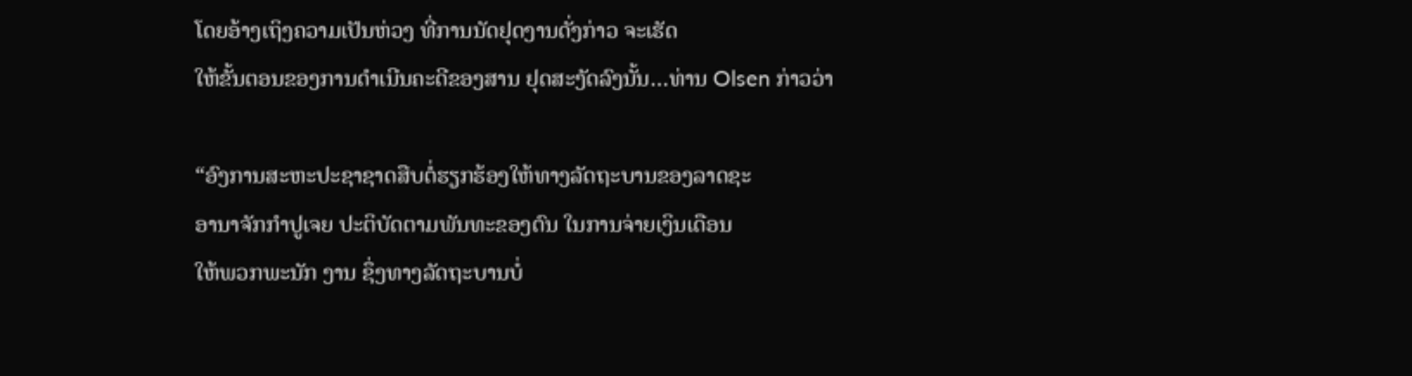ໂດຍອ້າງເຖິງຄວາມເປັນຫ່ວງ ທີ່ການນັດຢຸດງານດັ່ງກ່າວ ຈະເຮັດ
ໃຫ້ຂັ້ນຕອນຂອງການດໍາເນີນຄະດີຂອງສານ ຢຸດສະງັດລົງນັ້ນ…ທ່ານ Olsen ກ່າວວ່າ

“ອົງການສະຫະປະຊາຊາດສືບຕໍ່ຮຽກຮ້ອງໃຫ້ທາງລັດຖະບານຂອງລາດຊະ
ອານາຈັກກໍາປູເຈຍ ປະຕິບັດຕາມພັນທະຂອງຕົນ ໃນການຈ່າຍເງິນເດືອນ
ໃຫ້ພວກພະນັກ ງານ ຊຶ່ງທາງລັດຖະບານບໍ່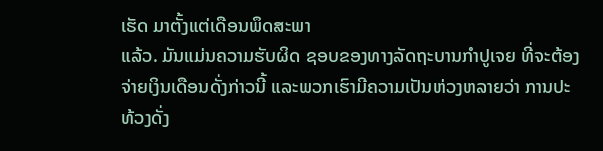ເຮັດ ມາຕັ້ງແຕ່ເດືອນພຶດສະພາ
ແລ້ວ. ມັນແມ່ນຄວາມຮັບຜິດ ຊອບຂອງທາງລັດຖະບານກໍາປູເຈຍ ທີ່ຈະຕ້ອງ
ຈ່າຍເງິນເດືອນດັ່ງກ່າວນີ້ ແລະພວກເຮົາມີຄວາມເປັນຫ່ວງຫລາຍວ່າ ການປະ
ທ້ວງດັ່ງ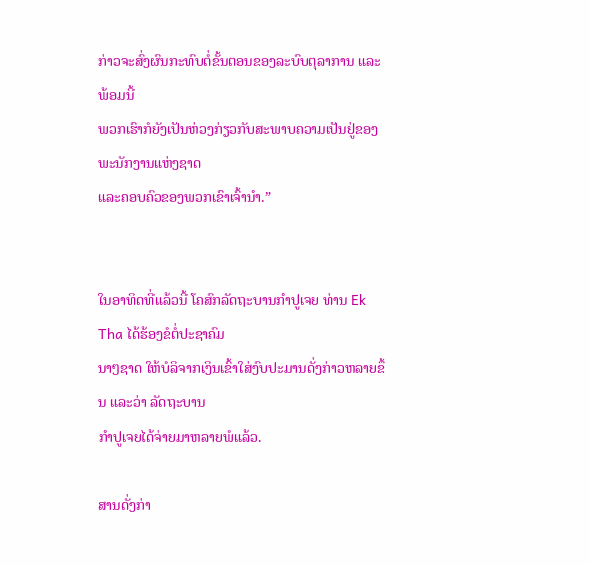ກ່າວຈະສົ່ງຜົນກະທົບຕໍ່ຂັ້ນຕອນຂອງລະບົບຕຸລາການ ແລະພ້ອມນີ້
ພວກເຮົາກໍຍັງເປັນຫ່ວງກ່ຽວກັບສະພາບຄວາມເປັນຢູ່ຂອງພະນັກງານແຫ່ງຊາດ
ແລະຄອບຄົວຂອງພວກເຂົາເຈົ້ານໍາ.”


ໃນອາທິດທີ່ແລ້ວນີ້ ໂຄສົກລັດຖະບານກໍາປູເຈຍ ທ່ານ Ek Tha ໄດ້ຮ້ອງຂໍຕໍ່ປະຊາຄົມ
ນາໆຊາດ ໃຫ້ບໍລິຈາກເງິນເຂົ້າໃສ່ງົບປະມານດັ່ງກ່າວຫລາຍຂຶ້ນ ແລະວ່າ ລັດຖະບານ
ກໍາປູເຈຍໄດ້ຈ່າຍມາຫລາຍພໍແລ້ວ.

ສານດັ່ງກ່າ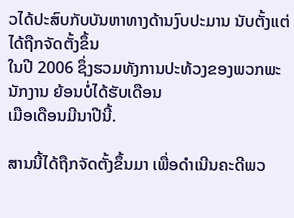ວໄດ້ປະສົບກັບບັນຫາທາງດ້ານງົບປະມານ ນັບຕັ້ງແຕ່ໄດ້ຖືກຈັດຕັ້ງຂຶ້ນ
ໃນປີ 2006 ຊຶ່ງຮວມທັງການປະທ້ວງຂອງພວກພະນັກງານ ຍ້ອນບໍ່ໄດ້ຮັບເດືອນ
ເມືອເດືອນມີນາປີນີ້.

ສານນີ້ໄດ້ຖືກຈັດຕັ້ງຂຶ້ນມາ ເພື່ອດໍາເນີນຄະດີພວ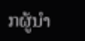ກຜູ້ນໍາ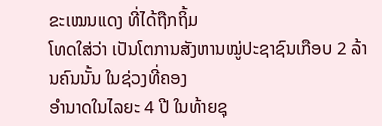ຂະເໝນແດງ ທີ່ໄດ້ຖືກຖິ້ມ
ໂທດໃສ່ວ່າ ເປັນໂຕການສັງຫານໝູ່ປະຊາຊົນເກືອບ 2 ລ້ານຄົນນັ້ນ ໃນຊ່ວງທີ່ຄອງ
ອໍານາດໃນໄລຍະ 4 ປີ ໃນທ້າຍຊຸ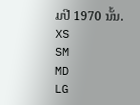ມປີ 1970 ນັ້ນ.
XS
SM
MD
LG